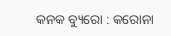କନକ ବ୍ୟୁରୋ : କରୋନା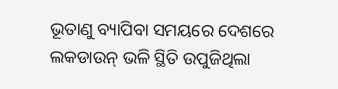ଭୂତାଣୁ ବ୍ୟାପିବା ସମୟରେ ଦେଶରେ ଲକଡାଉନ୍ ଭଳି ସ୍ଥିତି ଉପୁଜିଥିଲା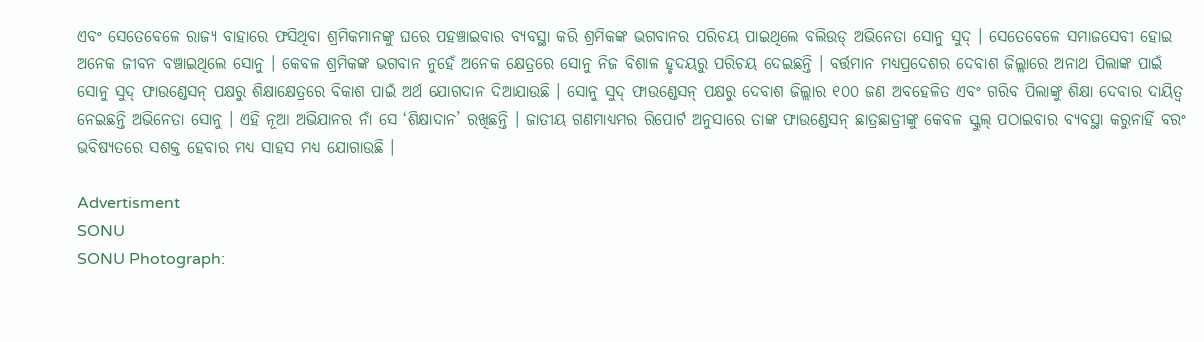ଏବଂ ସେତେବେଳେ ରାଜ୍ୟ ବାହାରେ ଫସିଥିବା ଶ୍ରମିକମାନଙ୍କୁ ଘରେ ପହଞ୍ଚାଇବାର ବ୍ୟବସ୍ଥା କରି ଶ୍ରମିକଙ୍କ ଭଗବାନର ପରିଚୟ ପାଇଥିଲେ ବଲିଉଡ୍ ଅଭିନେତା ସୋନୁ ସୁଦ୍ । ସେତେବେଳେ ସମାଜସେବୀ ହୋଇ ଅନେକ ଜୀବନ ବଞ୍ଚାଇଥିଲେ ସୋନୁ । କେବଳ ଶ୍ରମିକଙ୍କ ଭଗବାନ ନୁହେଁ ଅନେକ କ୍ଷେତ୍ରରେ ସୋନୁ ନିଜ ବିଶାଳ ହୃଦୟରୁ ପରିଚୟ ଦେଇଛନ୍ତି । ବର୍ତ୍ତମାନ ମଧ୍ୟପ୍ରଦେଶର ଦେବାଶ ଜିଲ୍ଲାରେ ଅନାଥ ପିଲାଙ୍କ ପାଇଁ ସୋନୁ ସୁଦ୍ ଫାଉଣ୍ଡେସନ୍ ପକ୍ଷରୁ ଶିକ୍ଷାକ୍ଷେତ୍ରରେ ବିକାଶ ପାଇଁ ଅର୍ଥ ଯୋଗଦାନ ଦିଆଯାଉଛି । ସୋନୁ ସୁଦ୍ ଫାଉଣ୍ଡେସନ୍ ପକ୍ଷରୁ ଦେବାଶ ଜିଲ୍ଲାର ୧୦୦ ଜଣ ଅବହେଳିତ ଏବଂ ଗରିବ ପିଲାଙ୍କୁ ଶିକ୍ଷା ଦେବାର ଦାୟିତ୍ବ ନେଇଛନ୍ତି ଅଭିନେତା ସୋନୁ । ଏହି ନୂଆ ଅଭିଯାନର ନାଁ ସେ ‘ଶିକ୍ଷାଦାନ’ ରଖିଛନ୍ତି । ଜାତୀୟ ଗଣମାଧ୍ୟମର ରିପୋର୍ଟ ଅନୁସାରେ ତାଙ୍କ ଫାଉଣ୍ଡେସନ୍ ଛାତ୍ରଛାତ୍ରୀଙ୍କୁ କେବଳ ସ୍କୁଲ୍ ପଠାଇବାର ବ୍ୟବସ୍ଥା କରୁନାହିଁ ବରଂ ଭବିଷ୍ୟତରେ ସଶକ୍ତ ହେବାର ମଧ୍ୟ ସାହସ ମଧ୍ୟ ଯୋଗାଉଛି ।

Advertisment
SONU
SONU Photograph: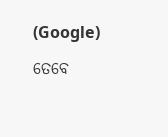(Google)

ତେବେ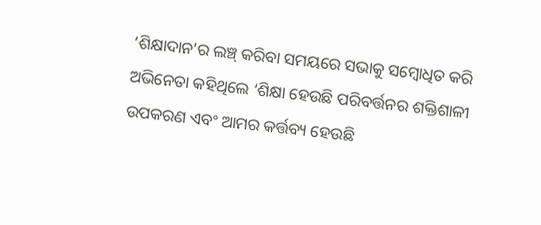‘ଶିକ୍ଷାଦାନ’ର ଲଞ୍ଚ୍ କରିବା ସମୟରେ ସଭାକୁ ସମ୍ବୋଧିତ କରି ଅଭିନେତା କହିଥିଲେ ‘ଶିକ୍ଷା ହେଉଛି ପରିବର୍ତ୍ତନର ଶକ୍ତିଶାଳୀ ଉପକରଣ ଏବଂ ଆମର କର୍ତ୍ତବ୍ୟ ହେଉଛି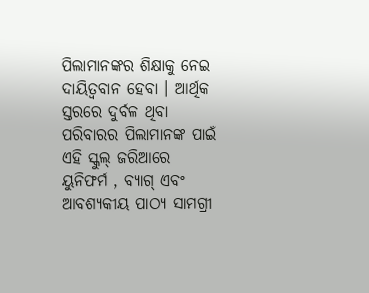ପିଲାମାନଙ୍କର ଶିକ୍ଷାକୁ ନେଇ ଦାୟିତ୍ବବାନ ହେବା । ଆର୍ଥିକ ସ୍ତରରେ ଦୁର୍ବଳ ଥିବା ପରିବାରର ପିଲାମାନଙ୍କ ପାଇଁ ଏହି ସ୍କୁଲ୍ ଜରିଆରେ ୟୁନିଫର୍ମ , ବ୍ୟାଗ୍ ଏବଂ ଆବଶ୍ୟକୀୟ ପାଠ୍ୟ ସାମଗ୍ରୀ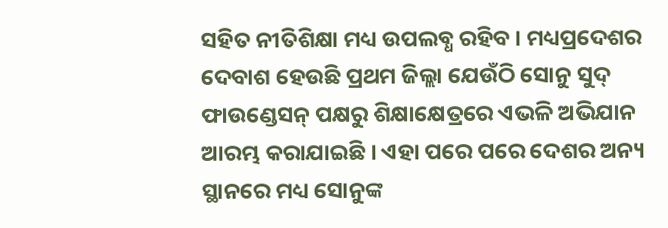ସହିତ ନୀତିଶିକ୍ଷା ମଧ୍ୟ ଉପଲବ୍ଧ ରହିବ । ମଧ୍ୟପ୍ରଦେଶର ଦେବାଶ ହେଉଛି ପ୍ରଥମ ଜିଲ୍ଲା ଯେଉଁଠି ସୋନୁ ସୁଦ୍ ଫାଉଣ୍ଡେସନ୍ ପକ୍ଷରୁ ଶିକ୍ଷାକ୍ଷେତ୍ରରେ ଏଭଳି ଅଭିଯାନ ଆରମ୍ଭ କରାଯାଇଛି । ଏହା ପରେ ପରେ ଦେଶର ଅନ୍ୟ ସ୍ଥାନରେ ମଧ୍ୟ ସୋନୁଙ୍କ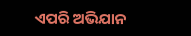ଏପରି ଅଭିଯାନ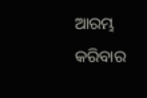ଆରମ୍ଭ କରିବାର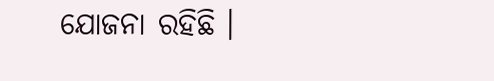ଯୋଜନା ରହିଛି ।